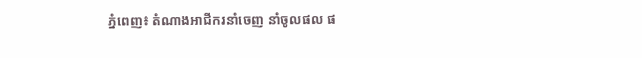ភ្នំពេញ៖ តំណាងអាជីករនាំចេញ នាំចូលផល ផ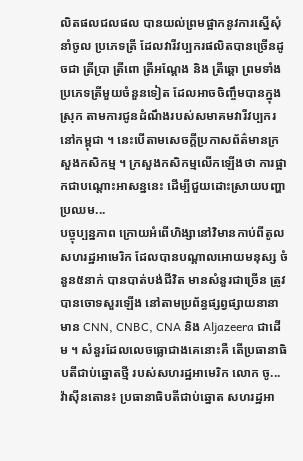លិតផលជលផល បានយល់ព្រមផ្អាកនូវការស្នើសុំនាំចូល ប្រភេទត្រី ដែលវារីវប្បករផលិតបានច្រើនដូចជា ត្រីប្រា ត្រីពោ ត្រីអណ្តែង និង ត្រីឆ្តោ ព្រមទាំង ប្រភេទត្រីមួយចំនួនទៀត ដែលអាចចិញ្ចឹមបានក្នុងស្រុក តាមការជូនដំណឹងរបស់សមាគមវារីវប្បករនៅកម្ពុជា ។ នេះបើតាមសេចក្តីប្រកាសព័ត៌មានក្រសួងកសិកម្ម ។ ក្រសួងកសិកម្មលើកឡើងថា ការផ្អាកជាបណ្ដោះអាសន្ននេះ ដើម្បីជួយដោះស្រាយបញ្ហាប្រឈម...
បច្ចុប្បន្នភាព ក្រោយអំពើហិង្សានៅវិមានកាប់ពីតូល សហរដ្ឋអាមេរិក ដែលបានបណ្តាលអោយមនុស្ស ចំនួន៥នាក់ បានបាត់បង់ជីវិត មានសំនួរជាច្រើន ត្រូវបានចោទសួរឡើង នៅតាមប្រព័ន្ធផ្សព្វផ្សាយនានា មាន CNN, CNBC, CNA និង Aljazeera ជាដើម ។ សំនួរដែលលេចធ្លោជាងគេនោះគឺ តើប្រធានាធិបតីជាប់ឆ្នោតថ្មី របស់សហរដ្ឋអាមេរិក លោក ចូ...
វ៉ាស៊ីនតោន៖ ប្រធានាធិបតីជាប់ឆ្នោត សហរដ្ឋអា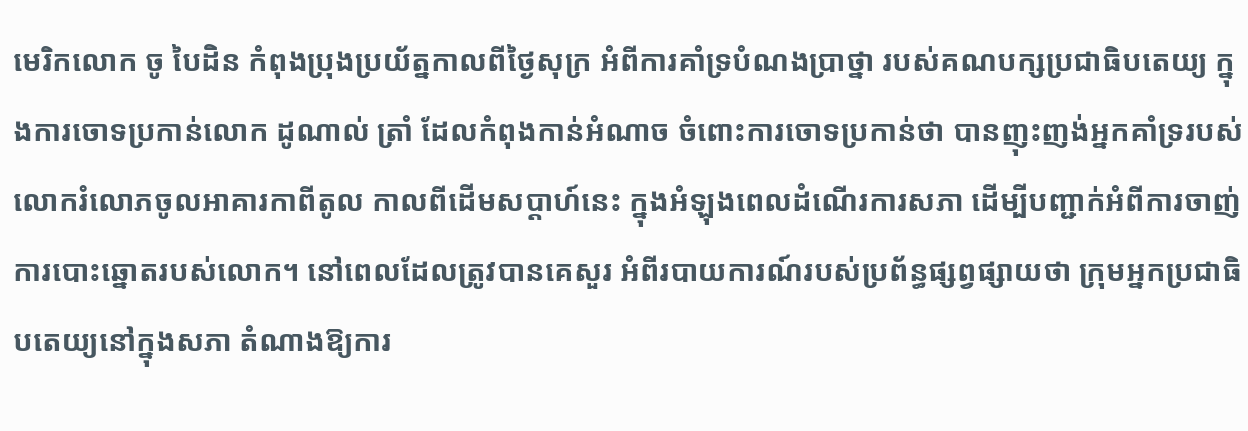មេរិកលោក ចូ បៃដិន កំពុងប្រុងប្រយ័ត្នកាលពីថ្ងៃសុក្រ អំពីការគាំទ្របំណងប្រាថ្នា របស់គណបក្សប្រជាធិបតេយ្យ ក្នុងការចោទប្រកាន់លោក ដូណាល់ ត្រាំ ដែលកំពុងកាន់អំណាច ចំពោះការចោទប្រកាន់ថា បានញុះញង់អ្នកគាំទ្ររបស់លោករំលោភចូលអាគារកាពីតូល កាលពីដើមសប្តាហ៍នេះ ក្នុងអំឡុងពេលដំណើរការសភា ដើម្បីបញ្ជាក់អំពីការចាញ់ ការបោះឆ្នោតរបស់លោក។ នៅពេលដែលត្រូវបានគេសួរ អំពីរបាយការណ៍របស់ប្រព័ន្ធផ្សព្វផ្សាយថា ក្រុមអ្នកប្រជាធិបតេយ្យនៅក្នុងសភា តំណាងឱ្យការ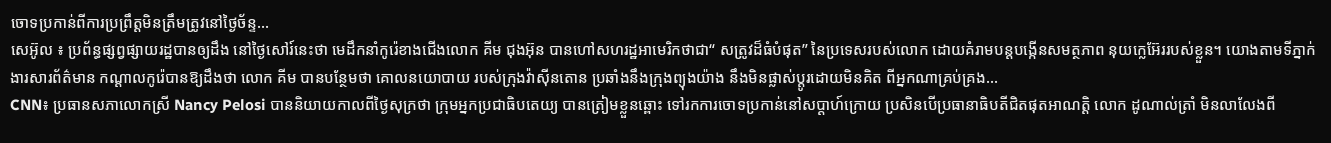ចោទប្រកាន់ពីការប្រព្រឹត្តមិនត្រឹមត្រូវនៅថ្ងៃច័ន្ទ...
សេអ៊ូល ៖ ប្រព័ន្ធផ្សព្វផ្សាយរដ្ឋបានឲ្យដឹង នៅថ្ងៃសៅរ៍នេះថា មេដឹកនាំកូរ៉េខាងជើងលោក គីម ជុងអ៊ុន បានហៅសហរដ្ឋអាមេរិកថាជា“ សត្រូវដ៏ធំបំផុត” នៃប្រទេសរបស់លោក ដោយគំរាមបន្តបង្កើនសមត្ថភាព នុយក្លេអ៊ែររបស់ខ្លួន។ យោងតាមទីភ្នាក់ងារសារព័ត៌មាន កណ្តាលកូរ៉េបានឱ្យដឹងថា លោក គីម បានបន្ថែមថា គោលនយោបាយ របស់ក្រុងវ៉ាស៊ីនតោន ប្រឆាំងនឹងក្រុងព្យុងយ៉ាង នឹងមិនផ្លាស់ប្តូរដោយមិនគិត ពីអ្នកណាគ្រប់គ្រង...
CNN៖ ប្រធានសភាលោកស្រី Nancy Pelosi បាននិយាយកាលពីថ្ងៃសុក្រថា ក្រុមអ្នកប្រជាធិបតេយ្យ បានត្រៀមខ្លួនឆ្ពោះ ទៅរកការចោទប្រកាន់នៅសប្តាហ៍ក្រោយ ប្រសិនបើប្រធានាធិបតីជិតផុតអាណត្តិ លោក ដូណាល់ត្រាំ មិនលាលែងពី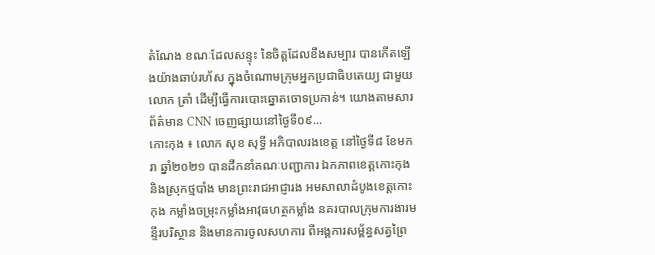តំណែង ខណៈដែលសន្ទុះ នៃចិត្តដែលខឹងសម្បារ បានកើតឡើងយ៉ាងឆាប់រហ័ស ក្នុងចំណោមក្រុមអ្នកប្រជាធិបតេយ្យ ជាមួយលោក ត្រាំ ដើម្បីធ្វើការបោះឆ្នោតចោទប្រកាន់។ យោងតាមសារព័ត៌មាន CNN ចេញផ្សាយនៅថ្ងៃទី០៩...
កោះកុង ៖ លោក សុខ សុទ្ធី អភិបាលរងខេត្ត នៅថ្ងៃទី៨ ខែមករា ឆ្នាំ២០២១ បានដឹកនាំគណៈបញ្ជាការ ឯកភាពខេត្តកោះកុង និងស្រុកថ្មបាំង មានព្រះរាជអាជ្ញារង អមសាលាដំបូងខេត្តកោះកុង កម្លាំងចម្រុះកម្លាំងអាវុធហត្ថកម្លាំង នគរបាលក្រុមការងារមន្ទីរបរិស្ថាន និងមានការចូលសហការ ពីអង្គការសម្ព័ន្ធសត្វព្រៃ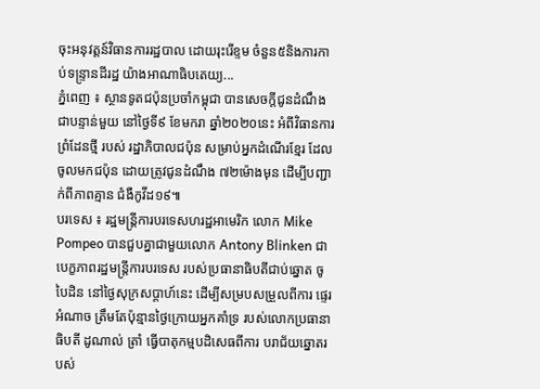ចុះអនុវត្តន៍វិធានការរដ្ឋបាល ដោយរុះរើខ្ទម ចំនួន៥និងការកាប់ទន្ទ្រានដីរដ្ឋ យ៉ាងអាណាធិបតេយ្យ...
ភ្នំពេញ ៖ ស្ថានទូតជប៉ុនប្រចាំកម្ពុជា បានសេចក្តីជូនដំណឹង ជាបន្ទាន់មួយ នៅថ្ងៃទី៩ ខែមករា ឆ្នាំ២០២០នេះ អំពីវិធានការព្រំដែនថ្មី របស់ រដ្ឋាភិបាលជប៉ុន សម្រាប់អ្នកដំណើរខ្មែរ ដែលចូលមកជប៉ុន ដោយត្រូវជូនដំណឹង ៧២ម៉ោងមុន ដើម្បីបញ្ជាក់ពីភាពគ្មាន ជំងឺកូវីដ១៩៕
បរទេស ៖ រដ្ឋមន្ត្រីការបរទេសហរដ្ឋអាមេរិក លោក Mike Pompeo បានជួបគ្នាជាមួយលោក Antony Blinken ជាបេក្ខភាពរដ្ឋមន្ត្រីការបរទេស របស់ប្រធានាធិបតីជាប់ឆ្នោត ចូ បៃដិន នៅថ្ងៃសុក្រសប្ដាហ៍នេះ ដើម្បីសម្របសម្រួលពីការ ផ្ទេរអំណាច ត្រឹមតែប៉ុន្មានថ្ងៃក្រោយអ្នកគាំទ្រ របស់លោកប្រធានាធិបតី ដូណាល់ ត្រាំ ធ្វើបាតុកម្មបដិសេធពីការ បរាជ័យឆ្នោតរបស់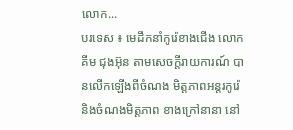លោក...
បរទេស ៖ មេដឹកនាំកូរ៉េខាងជើង លោក គីម ជុងអ៊ុន តាមសេចក្តីរាយការណ៍ បានលើកឡើងពីចំណង មិត្តភាពអន្តរកូរ៉េ និងចំណងមិត្តភាព ខាងក្រៅនានា នៅ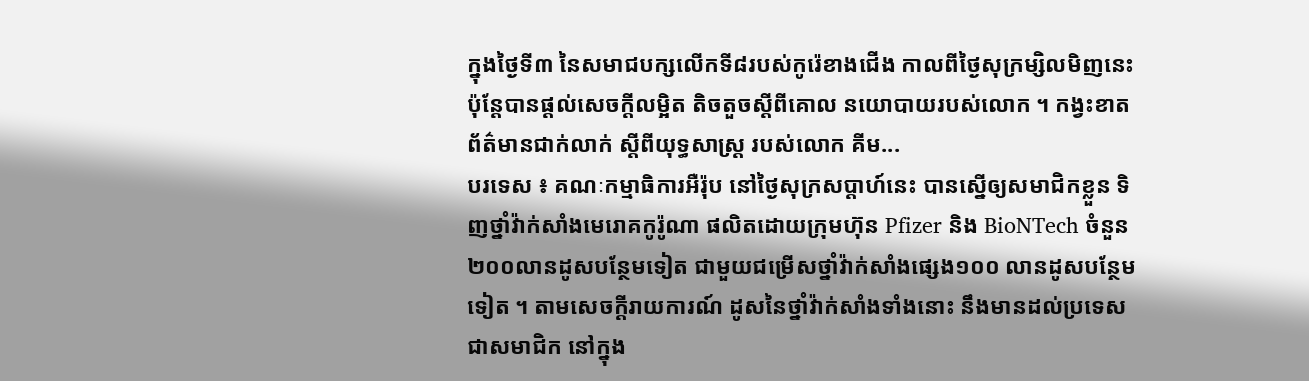ក្នុងថ្ងៃទី៣ នៃសមាជបក្សលើកទី៨របស់កូរ៉េខាងជើង កាលពីថ្ងៃសុក្រម្សិលមិញនេះ ប៉ុន្តែបានផ្តល់សេចក្តីលម្អិត តិចតួចស្តីពីគោល នយោបាយរបស់លោក ។ កង្វះខាតព័ត៌មានជាក់លាក់ ស្តីពីយុទ្ធសាស្ត្រ របស់លោក គីម...
បរទេស ៖ គណៈកម្មាធិការអឺរ៉ុប នៅថ្ងៃសុក្រសប្ដាហ៍នេះ បានស្នើឲ្យសមាជិកខ្លួន ទិញថ្នាំវ៉ាក់សាំងមេរោគកូរ៉ូណា ផលិតដោយក្រុមហ៊ុន Pfizer និង BioNTech ចំនួន២០០លានដូសបន្ថែមទៀត ជាមួយជម្រើសថ្នាំវ៉ាក់សាំងផ្សេង១០០ លានដូសបន្ថែមទៀត ។ តាមសេចក្តីរាយការណ៍ ដូសនៃថ្នាំវ៉ាក់សាំងទាំងនោះ នឹងមានដល់ប្រទេសជាសមាជិក នៅក្នុង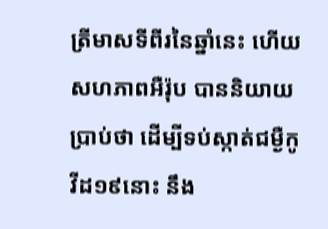ត្រីមាសទីពីរនៃឆ្នាំនេះ ហើយសហភាពអឺរ៉ុប បាននិយាយប្រាប់ថា ដើម្បីទប់ស្កាត់ជម្ងឺកូវីដ១៩នោះ នឹង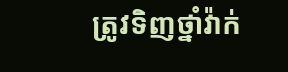ត្រូវទិញថ្នាំវ៉ាក់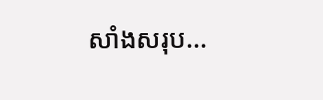សាំងសរុប...